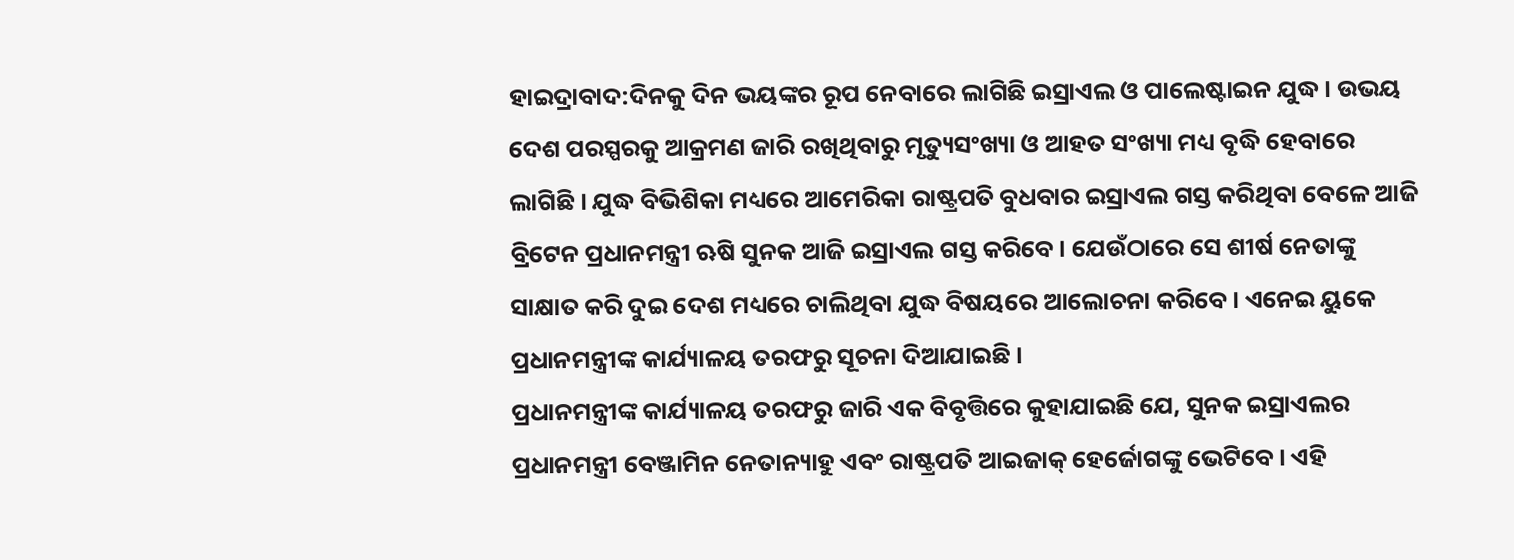ହାଇଦ୍ରାବାଦ:ଦିନକୁ ଦିନ ଭୟଙ୍କର ରୂପ ନେବାରେ ଲାଗିଛି ଇସ୍ରାଏଲ ଓ ପାଲେଷ୍ଟାଇନ ଯୁଦ୍ଧ । ଉଭୟ ଦେଶ ପରସ୍ପରକୁ ଆକ୍ରମଣ ଜାରି ରଖିଥିବାରୁ ମୃତ୍ୟୁସଂଖ୍ୟା ଓ ଆହତ ସଂଖ୍ୟା ମଧ୍ୟ ବୃଦ୍ଧି ହେବାରେ ଲାଗିଛି । ଯୁଦ୍ଧ ବିଭିଶିକା ମଧ୍ୟରେ ଆମେରିକା ରାଷ୍ଟ୍ରପତି ବୁଧବାର ଇସ୍ରାଏଲ ଗସ୍ତ କରିଥିବା ବେଳେ ଆଜି ବ୍ରିଟେନ ପ୍ରଧାନମନ୍ତ୍ରୀ ଋଷି ସୁନକ ଆଜି ଇସ୍ରାଏଲ ଗସ୍ତ କରିବେ। ଯେଉଁଠାରେ ସେ ଶୀର୍ଷ ନେତାଙ୍କୁ ସାକ୍ଷାତ କରି ଦୁଇ ଦେଶ ମଧ୍ୟରେ ଚାଲିଥିବା ଯୁଦ୍ଧ ବିଷୟରେ ଆଲୋଚନା କରିବେ । ଏନେଇ ୟୁକେ ପ୍ରଧାନମନ୍ତ୍ରୀଙ୍କ କାର୍ଯ୍ୟାଳୟ ତରଫରୁ ସୂଚନା ଦିଆଯାଇଛି ।
ପ୍ରଧାନମନ୍ତ୍ରୀଙ୍କ କାର୍ଯ୍ୟାଳୟ ତରଫରୁ ଜାରି ଏକ ବିବୃତ୍ତିରେ କୁହାଯାଇଛି ଯେ, ସୁନକ ଇସ୍ରାଏଲର ପ୍ରଧାନମନ୍ତ୍ରୀ ବେଞ୍ଜାମିନ ନେତାନ୍ୟାହୁ ଏବଂ ରାଷ୍ଟ୍ରପତି ଆଇଜାକ୍ ହେର୍ଜୋଗଙ୍କୁ ଭେଟିବେ । ଏହି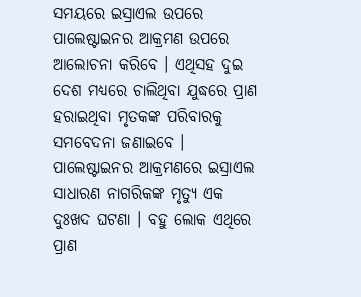ସମୟରେ ଇସ୍ରାଏଲ ଉପରେ ପାଲେଷ୍ଟାଇନର ଆକ୍ରମଣ ଉପରେ ଆଲୋଚନା କରିବେ । ଏଥିସହ ଦୁଇ ଦେଶ ମଧ୍ୟରେ ଚାଲିଥିବା ଯୁଦ୍ଧରେ ପ୍ରାଣ ହରାଇଥିବା ମୃତକଙ୍କ ପରିବାରକୁ ସମବେଦନା ଜଣାଇବେ । ପାଲେଷ୍ଟାଇନର ଆକ୍ରମଣରେ ଇସ୍ରାଏଲ ସାଧାରଣ ନାଗରିକଙ୍କ ମୃତ୍ୟୁ ଏକ ଦୁଃଖଦ ଘଟଣା । ବହୁ ଲୋକ ଏଥିରେ ପ୍ରାଣ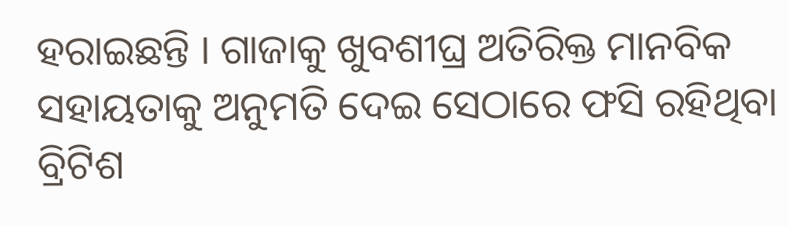ହରାଇଛନ୍ତି । ଗାଜାକୁ ଖୁବଶୀଘ୍ର ଅତିରିକ୍ତ ମାନବିକ ସହାୟତାକୁ ଅନୁମତି ଦେଇ ସେଠାରେ ଫସି ରହିଥିବା ବ୍ରିଟିଶ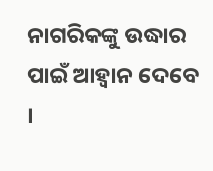ନାଗରିକଙ୍କୁ ଉଦ୍ଧାର ପାଇଁ ଆହ୍ବାନ ଦେବେ ।